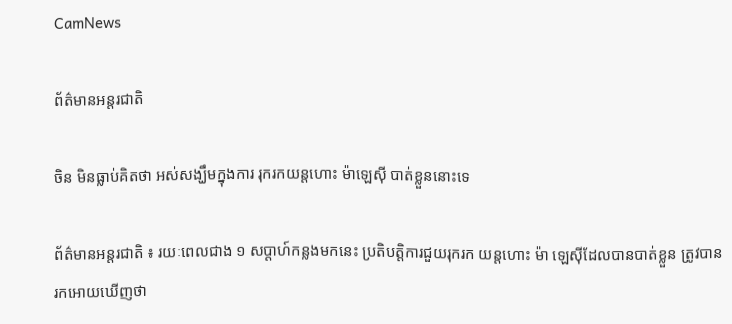CamNews

ព័ត៌មានអន្តរជាតិ

ចិន មិនធ្លាប់គិតថា អស់សង្ឃឹមក្នុងការ រុករកយន្តហោះ ម៉ាឡេស៊ី បាត់ខ្លួននោះទេ

ព័ត៌មានអន្តរជាតិ ៖ រយៈពេលជាង ១ សប្តាហ៍កន្លងមកនេះ ប្រតិបត្តិការជួយរុករក យន្តហោះ ម៉ា ឡេស៊ីដែលបានបាត់ខ្លួន ត្រូវបានរកអោយឃើញថា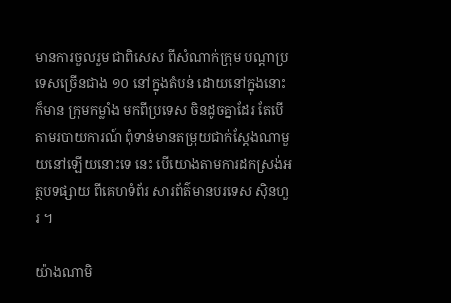មានការចួលរួម ជាពិសេស ពីសំណាក់ក្រុម បណ្តាប្រទេសច្រើនជាង ១០ នៅក្នុងតំបន់ ដោយនៅក្នុងនោះ ក៏មាន ក្រុមកម្លាំង មកពីប្រទេស ចិនដូចគ្នាដែរ តែបើតាមរបាយការណ៍ ពុំទាន់មានតម្រុយជាក់ស្តែងណាមួយនៅឡើយនោះទេ នេះ បើយោងតាមការដកស្រង់អត្ថបទផ្សាយ ពីគេហទំព័រ សារព័ត៌មានបរទេស ស៊ិនហួរ ។

យ៉ាងណាមិ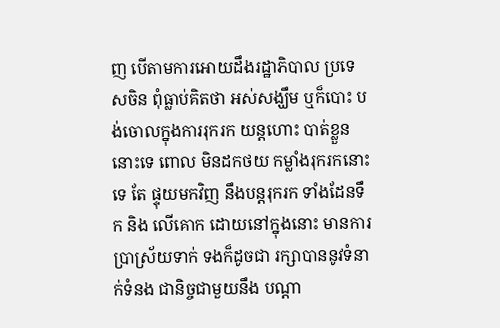ញ បើតាមការអោយដឹងរដ្ឋាភិបាល ប្រទេសចិន ពុំធ្លាប់គិតថា អស់សង្ឃឹម ឬក៏បោះ បង់ចោលក្នុងការរុករក យន្តហោះ បាត់ខ្លួននោះទេ ពោល មិនដកថយ កម្លាំងរុករកនោះទេ តែ ផ្ទុយមកវិញ នឹងបន្តរុករក ទាំងដែនទឹក និង លើគោក ដោយនៅក្នុងនោះ មានការប្រាស្រ័យទាក់ ទងក៏ដូចជា រក្សាបាននូវទំនាក់ទំនង ជានិច្ចជាមួយនឹង បណ្តា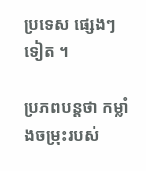ប្រទេស ផ្សេងៗទៀត ។

ប្រភពបន្តថា កម្លាំងចម្រុះរបស់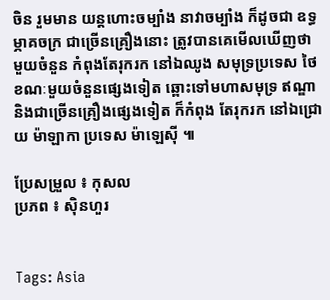ចិន រួមមាន យន្តហោះចម្បាំង នាវាចម្បាំង ក៏ដូចជា ឧទ្ធម្ភាគចក្រ ជាច្រើនគ្រឿងនោះ ត្រូវបានគេមើលឃើញថា មួយចំនួន កំពុងតែរុករក នៅឯឈូង សមុទ្រប្រទេស ថៃ ខណៈមួយចំនួនផ្សេងទៀត ឆ្ពោះទៅមហាសមុទ្រ ឥណ្ឌា និងជាច្រើនគ្រឿងផ្សេងទៀត ក៏កំពុង តែរុករក នៅឯជ្រោយ ម៉ាឡាកា ប្រទេស ម៉ាឡេស៊ី ៕

ប្រែសម្រួល ៖ កុសល
ប្រភព ៖ ស៊ិនហួរ


Tags: Asia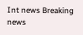Int news Breaking news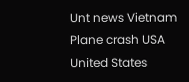Unt news Vietnam Plane crash USA United States